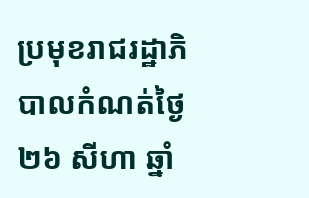ប្រមុខរាជរដ្ឋាភិបាលកំណត់ថ្ងៃ២៦ សីហា ឆ្នាំ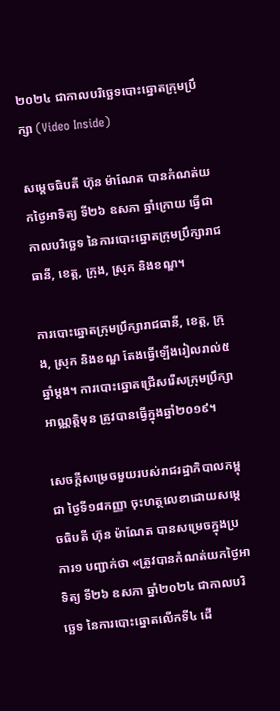២០២៤ ជាកាលបរិច្ឆេទបោះឆ្នោតក្រុមប្រឹក្សា (Video Inside)

សម្តេចធិបតី ហ៊ុន ម៉ាណែត បានកំណត់យកថ្ងៃអាទិត្យ ទី២៦ ឧសភា ឆ្នាំក្រោយ ធ្វើជាកាលបរិច្ឆេទ នៃការបោះឆ្នោតក្រុមប្រឹក្សារាជធានី, ខេត្ត, ក្រុង, ស្រុក និងខណ្ឌ។

ការបោះឆ្នោតក្រុមប្រឹក្សារាជធានី, ខេត្ត, ក្រុង, ស្រុក និងខណ្ឌ តែងធ្វើឡើងរៀលរាល់៥ឆ្នាំម្តង។ ការបោះឆ្នោតជ្រើសរើសក្រុមប្រឹក្សាអាណ្ណត្តិមុន ត្រូវបានធ្វើក្នុងឆ្នាំ២០១៩។

សេចក្តីសម្រេចមួយរបស់រាជរដ្ឋាភិបាលកម្ពុជា ថ្ងៃទី១៨កញ្ញា ចុះហត្ថលេខាដោយសម្តេចធិបតី ហ៊ុន ម៉ាណែត បានសម្រេចក្នុងប្រការ១ បញ្ជាក់ថា «ត្រូវបានកំណត់យកថ្ងៃអាទិត្យ ទី២៦ ឧសភា ឆ្នាំ២០២៤ ជាកាលបរិច្ឆេទ នៃការបោះឆ្នោតលើកទី៤ ដើ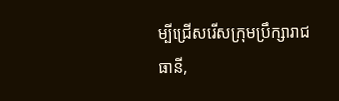ម្បីជ្រើសរើសក្រុមប្រឹក្សារាជធានី,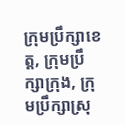ក្រុមប្រឹក្សាខេត្ត, ក្រុមប្រឹក្សាក្រុង, ក្រុមប្រឹក្សាស្រុ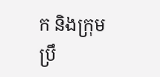ក និងក្រុមប្រឹ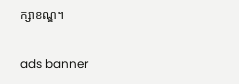ក្សាខណ្ឌ។

ads banner